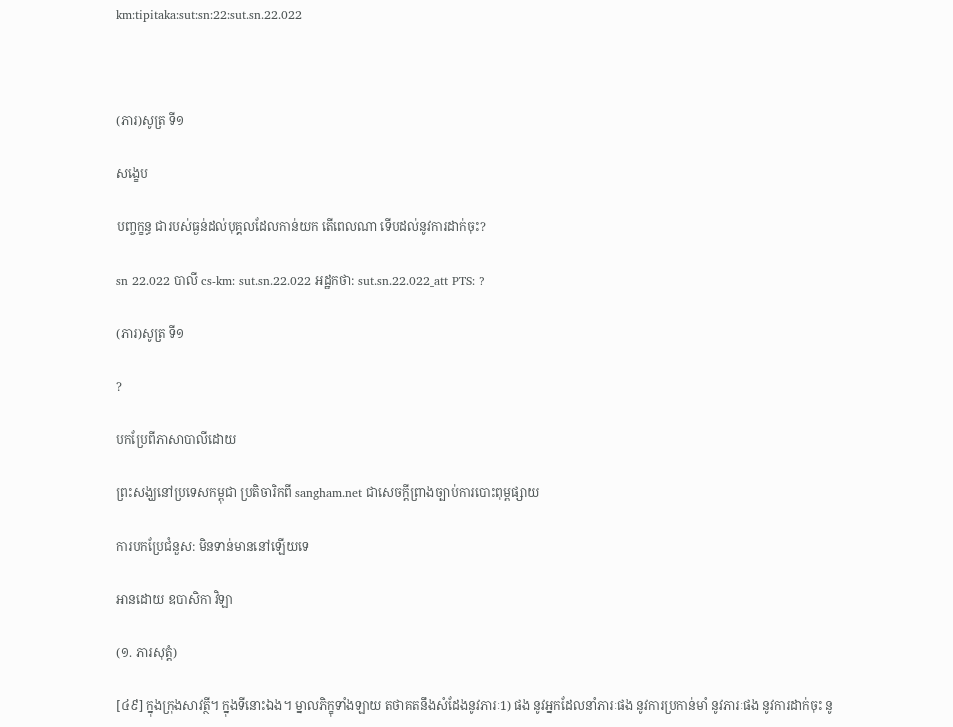km:tipitaka:sut:sn:22:sut.sn.22.022



(ភារ)សូត្រ ទី១

សង្ខេប

បញ្ចក្ខន្ធ ជារបស់ធ្ងន់ដល់បុគ្គលដែលកាន់យក តើពេលណា ទើបដល់នូវការដាក់ចុះ?

sn 22.022 បាលី cs-km: sut.sn.22.022 អដ្ឋកថា: sut.sn.22.022_att PTS: ?

(ភារ)សូត្រ ទី១

?

បកប្រែពីភាសាបាលីដោយ

ព្រះសង្ឃនៅប្រទេសកម្ពុជា ប្រតិចារិកពី sangham.net ជាសេចក្តីព្រាងច្បាប់ការបោះពុម្ពផ្សាយ

ការបកប្រែជំនួស: មិនទាន់មាននៅឡើយទេ

អានដោយ ឧបាសិកា វិឡា

(១. ភារសុត្តំ)

[៤៩] ក្នុងក្រុងសាវត្ថី។ ក្នុងទីនោះឯង។ ម្នាលភិក្ខុទាំងឡាយ តថាគតនឹងសំដែងនូវភារៈ1) ផង នូវអ្នកដែលនាំភារៈផង នូវការប្រកាន់មាំ នូវភារៈផង នូវការដាក់ចុះ នូ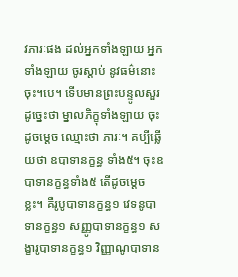វភារៈផង ដល់អ្នកទាំងឡាយ អ្នកទាំងឡាយ ចូរស្តាប់ នូវធម៌នោះចុះ។បេ។ ទើបមានព្រះបន្ទូលសួរ ដូច្នេះថា ម្នាលភិក្ខុទាំងឡាយ ចុះដូចម្តេច ឈ្មោះថា ភារៈ។ គប្បីឆ្លើយថា ឧបាទានក្ខន្ធ ទាំង៥។ ចុះឧបាទានក្ខន្ធទាំង៥ តើដូចម្តេចខ្លះ។ គឺរូបូបាទានក្ខន្ធ១ វេទនូបាទានក្ខន្ធ១ សញ្ញូបាទានក្ខន្ធ១ សង្ខារូបាទានក្ខន្ធ១ វិញ្ញាណូបាទាន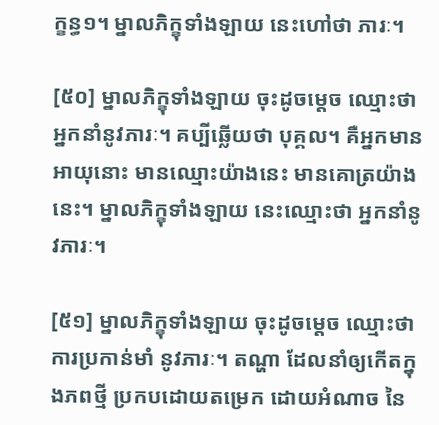ក្ខន្ធ១។ ម្នាលភិក្ខុទាំងឡាយ នេះហៅថា ភារៈ។

[៥០] ម្នាលភិក្ខុទាំងឡាយ ចុះដូចម្តេច ឈ្មោះថា អ្នកនាំនូវភារៈ។ គប្បីឆ្លើយថា បុគ្គល។ គឺអ្នកមានអាយុនោះ មានឈ្មោះយ៉ាងនេះ មានគោត្រយ៉ាងនេះ។ ម្នាលភិក្ខុទាំងឡាយ នេះឈ្មោះថា អ្នកនាំនូវភារៈ។

[៥១] ម្នាលភិក្ខុទាំងឡាយ ចុះដូចម្តេច ឈ្មោះថា ការប្រកាន់មាំ នូវភារៈ។ តណ្ហា ដែលនាំឲ្យកើតក្នុងភពថ្មី ប្រកបដោយតម្រេក ដោយអំណាច នៃ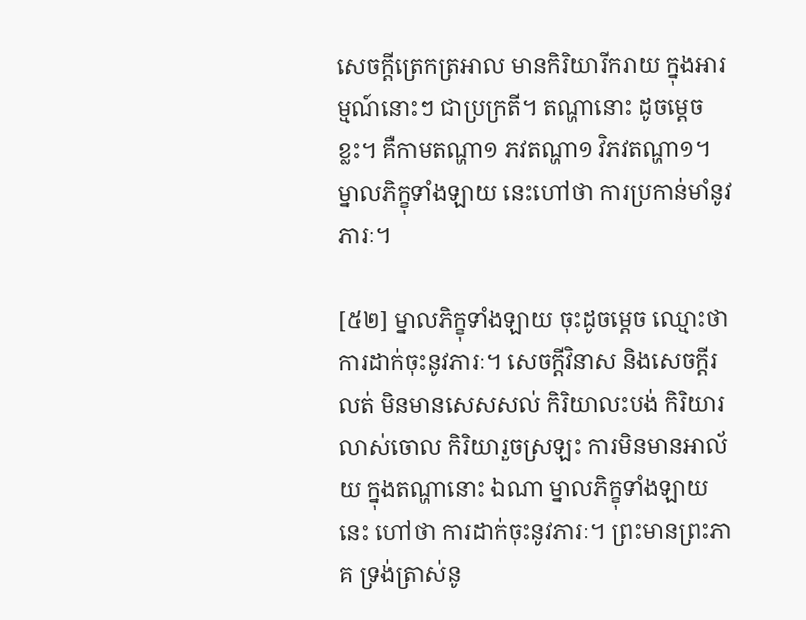សេចក្តីត្រេកត្រអាល មានកិរិយារីករាយ ក្នុងអារម្មណ៍នោះៗ ជាប្រក្រតី។ តណ្ហានោះ ដូចម្តេចខ្លះ។ គឺកាមតណ្ហា១ ភវតណ្ហា១ វិភវតណ្ហា១។ ម្នាលភិក្ខុទាំងឡាយ នេះហៅថា ការប្រកាន់មាំនូវភារៈ។

[៥២] ម្នាលភិក្ខុទាំងឡាយ ចុះដូចម្តេច ឈ្មោះថា ការដាក់ចុះនូវភារៈ។ សេចក្តីវិនាស និងសេចក្តីរលត់ មិនមានសេសសល់ កិរិយាលះបង់ កិរិយារលាស់ចោល កិរិយារួចស្រឡះ ការមិនមានអាល័យ ក្នុងតណ្ហានោះ ឯណា ម្នាលភិក្ខុទាំងឡាយ នេះ ហៅថា ការដាក់ចុះនូវភារៈ។ ព្រះមានព្រះភាគ ទ្រង់ត្រាស់នូ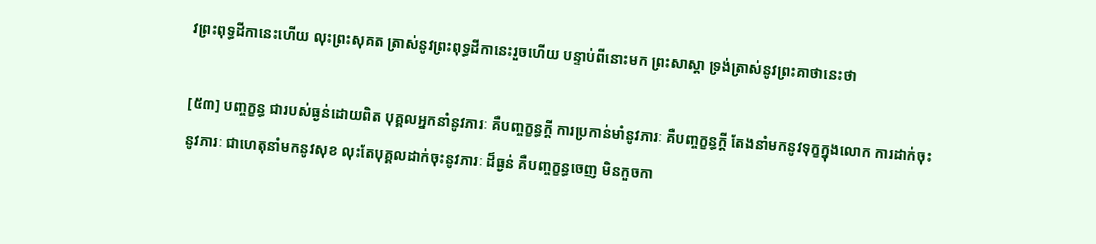វព្រះពុទ្ធដីកានេះហើយ លុះព្រះសុគត ត្រាស់នូវព្រះពុទ្ធដីកានេះរួចហើយ បន្ទាប់ពីនោះមក ព្រះសាស្តា ទ្រង់ត្រាស់នូវព្រះគាថានេះថា

[៥៣] បញ្ចក្ខន្ធ ជារបស់ធ្ងន់ដោយពិត បុគ្គលអ្នកនាំនូវភារៈ គឺបញ្ចក្ខន្ធក្តី ការប្រកាន់មាំនូវភារៈ គឺបញ្ចក្ខន្ធក្តី តែងនាំមកនូវទុក្ខក្នុងលោក ការដាក់ចុះនូវភារៈ ជាហេតុនាំមកនូវសុខ លុះតែបុគ្គលដាក់ចុះនូវភារៈ ដ៏ធ្ងន់ គឺបញ្ចក្ខន្ធចេញ មិនកួចកា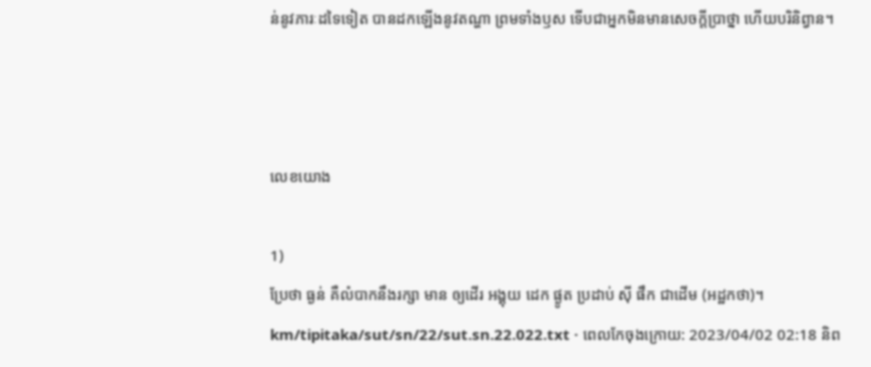ន់នូវភារៈដទៃទៀត បានដកឡើងនូវតណ្ហា ព្រមទាំងឫស ទើបជាអ្នកមិនមានសេចក្តីប្រាថ្នា ហើយបរិនិព្វាន។



លេខយោង

1)
ប្រែថា ធ្ងន់ គឺលំបាកនឹងរក្សា មាន ឲ្យដើរ អង្គុយ ដេក ផ្ងូត ប្រដាប់ ស៊ី ផឹក ជាដើម (អដ្ឋកថា)។
km/tipitaka/sut/sn/22/sut.sn.22.022.txt · ពេលកែចុងក្រោយ: 2023/04/02 02:18 និព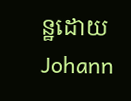ន្ឋដោយ Johann